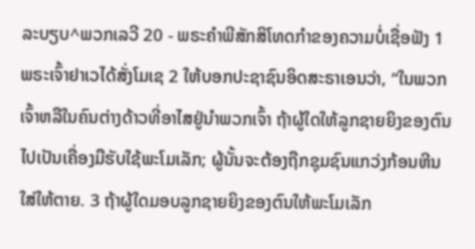ລະບຽບ^ພວກເລວີ 20 - ພຣະຄຳພີສັກສິໂທດກຳຂອງຄວາມບໍ່ເຊື່ອຟັງ 1 ພຣະເຈົ້າຢາເວໄດ້ສັ່ງໂມເຊ 2 ໃຫ້ບອກປະຊາຊົນອິດສະຣາເອນວ່າ, “ໃນພວກເຈົ້າຫລືໃນຄົນຕ່າງດ້າວທີ່ອາໄສຢູ່ນຳພວກເຈົ້າ ຖ້າຜູ້ໃດໃຫ້ລູກຊາຍຍິງຂອງຕົນ ໄປເປັນເຄື່ອງມືຮັບໃຊ້ພະໂມເລັກ; ຜູ້ນັ້ນຈະຕ້ອງຖືກຊຸມຊົນແກວ່ງກ້ອນຫີນໃສ່ໃຫ້ຕາຍ. 3 ຖ້າຜູ້ໃດມອບລູກຊາຍຍິງຂອງຕົນໃຫ້ພະໂມເລັກ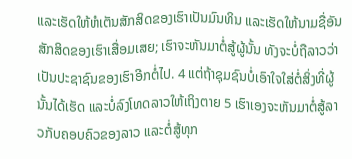ແລະເຮັດໃຫ້ຫໍເຕັນສັກສິດຂອງເຮົາເປັນມົນທິນ ແລະເຮັດໃຫ້ນາມຊື່ອັນສັກສິດຂອງເຮົາເສື່ອມເສຍ; ເຮົາຈະຫັນມາຕໍ່ສູ້ຜູ້ນັ້ນ ທັງຈະບໍ່ຖືລາວວ່າເປັນປະຊາຊົນຂອງເຮົາອີກຕໍ່ໄປ. 4 ແຕ່ຖ້າຊຸມຊົນບໍ່ເອົາໃຈໃສ່ຕໍ່ສິ່ງທີ່ຜູ້ນັ້ນໄດ້ເຮັດ ແລະບໍ່ລົງໂທດລາວໃຫ້ເຖິງຕາຍ 5 ເຮົາເອງຈະຫັນມາຕໍ່ສູ້ລາວກັບຄອບຄົວຂອງລາວ ແລະຕໍ່ສູ້ທຸກ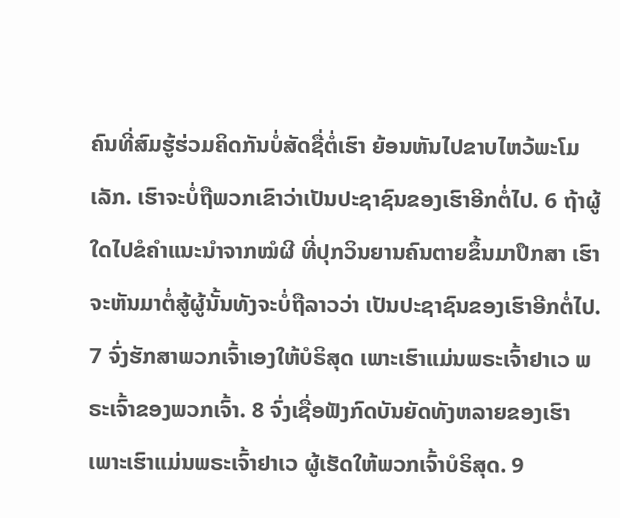ຄົນທີ່ສົມຮູ້ຮ່ວມຄິດກັນບໍ່ສັດຊື່ຕໍ່ເຮົາ ຍ້ອນຫັນໄປຂາບໄຫວ້ພະໂມເລັກ. ເຮົາຈະບໍ່ຖືພວກເຂົາວ່າເປັນປະຊາຊົນຂອງເຮົາອີກຕໍ່ໄປ. 6 ຖ້າຜູ້ໃດໄປຂໍຄຳແນະນຳຈາກໝໍຜີ ທີ່ປຸກວິນຍານຄົນຕາຍຂຶ້ນມາປຶກສາ ເຮົາຈະຫັນມາຕໍ່ສູ້ຜູ້ນັ້ນທັງຈະບໍ່ຖືລາວວ່າ ເປັນປະຊາຊົນຂອງເຮົາອີກຕໍ່ໄປ. 7 ຈົ່ງຮັກສາພວກເຈົ້າເອງໃຫ້ບໍຣິສຸດ ເພາະເຮົາແມ່ນພຣະເຈົ້າຢາເວ ພຣະເຈົ້າຂອງພວກເຈົ້າ. 8 ຈົ່ງເຊື່ອຟັງກົດບັນຍັດທັງຫລາຍຂອງເຮົາ ເພາະເຮົາແມ່ນພຣະເຈົ້າຢາເວ ຜູ້ເຮັດໃຫ້ພວກເຈົ້າບໍຣິສຸດ. 9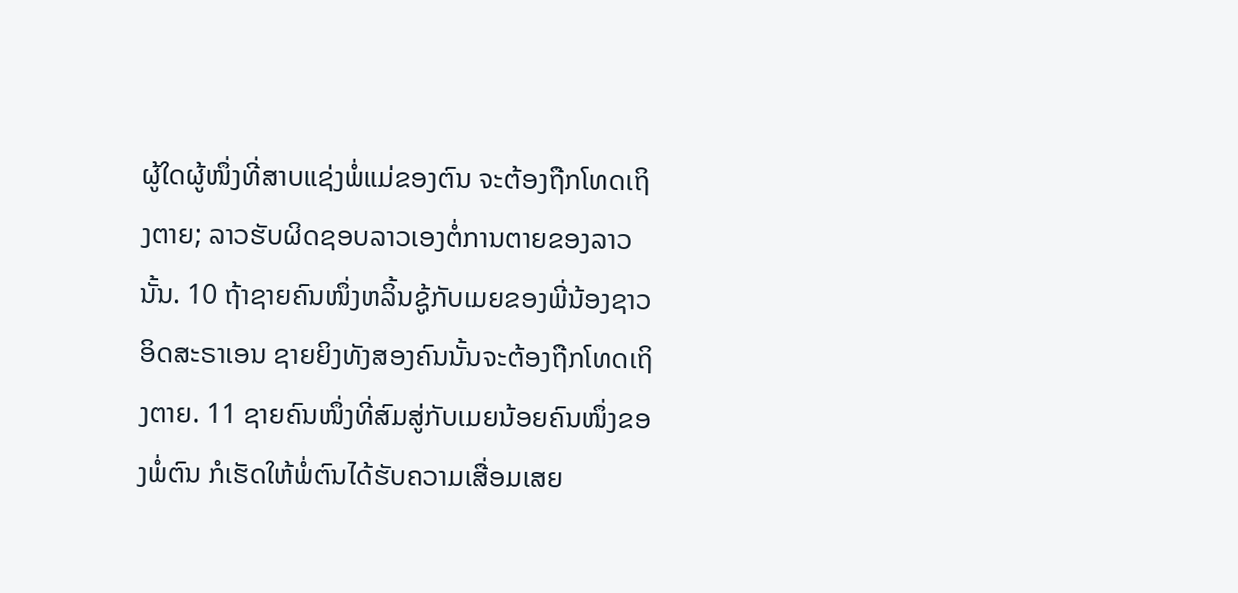ຜູ້ໃດຜູ້ໜຶ່ງທີ່ສາບແຊ່ງພໍ່ແມ່ຂອງຕົນ ຈະຕ້ອງຖືກໂທດເຖິງຕາຍ; ລາວຮັບຜິດຊອບລາວເອງຕໍ່ການຕາຍຂອງລາວນັ້ນ. 10 ຖ້າຊາຍຄົນໜຶ່ງຫລິ້ນຊູ້ກັບເມຍຂອງພີ່ນ້ອງຊາວອິດສະຣາເອນ ຊາຍຍິງທັງສອງຄົນນັ້ນຈະຕ້ອງຖືກໂທດເຖິງຕາຍ. 11 ຊາຍຄົນໜຶ່ງທີ່ສົມສູ່ກັບເມຍນ້ອຍຄົນໜຶ່ງຂອງພໍ່ຕົນ ກໍເຮັດໃຫ້ພໍ່ຕົນໄດ້ຮັບຄວາມເສື່ອມເສຍ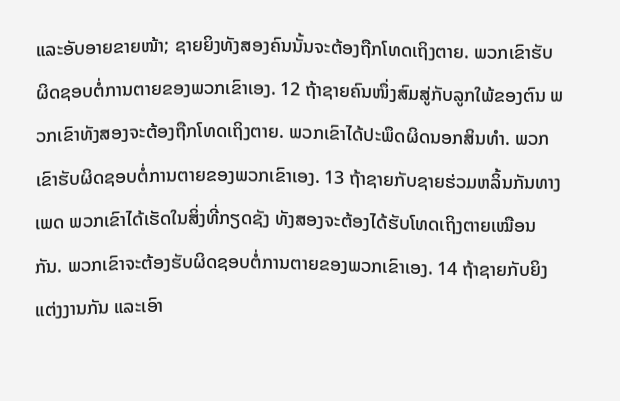ແລະອັບອາຍຂາຍໜ້າ; ຊາຍຍິງທັງສອງຄົນນັ້ນຈະຕ້ອງຖືກໂທດເຖິງຕາຍ. ພວກເຂົາຮັບຜິດຊອບຕໍ່ການຕາຍຂອງພວກເຂົາເອງ. 12 ຖ້າຊາຍຄົນໜຶ່ງສົມສູ່ກັບລູກໃພ້ຂອງຕົນ ພວກເຂົາທັງສອງຈະຕ້ອງຖືກໂທດເຖິງຕາຍ. ພວກເຂົາໄດ້ປະພຶດຜິດນອກສິນທຳ. ພວກເຂົາຮັບຜິດຊອບຕໍ່ການຕາຍຂອງພວກເຂົາເອງ. 13 ຖ້າຊາຍກັບຊາຍຮ່ວມຫລິ້ນກັນທາງເພດ ພວກເຂົາໄດ້ເຮັດໃນສິ່ງທີ່ກຽດຊັງ ທັງສອງຈະຕ້ອງໄດ້ຮັບໂທດເຖິງຕາຍເໝືອນກັນ. ພວກເຂົາຈະຕ້ອງຮັບຜິດຊອບຕໍ່ການຕາຍຂອງພວກເຂົາເອງ. 14 ຖ້າຊາຍກັບຍິງແຕ່ງງານກັນ ແລະເອົາ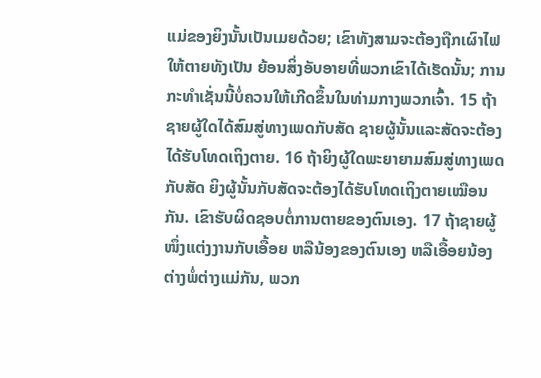ແມ່ຂອງຍິງນັ້ນເປັນເມຍດ້ວຍ; ເຂົາທັງສາມຈະຕ້ອງຖືກເຜົາໄຟໃຫ້ຕາຍທັງເປັນ ຍ້ອນສິ່ງອັບອາຍທີ່ພວກເຂົາໄດ້ເຮັດນັ້ນ; ການກະທຳເຊັ່ນນີ້ບໍ່ຄວນໃຫ້ເກີດຂຶ້ນໃນທ່າມກາງພວກເຈົ້າ. 15 ຖ້າຊາຍຜູ້ໃດໄດ້ສົມສູ່ທາງເພດກັບສັດ ຊາຍຜູ້ນັ້ນແລະສັດຈະຕ້ອງໄດ້ຮັບໂທດເຖິງຕາຍ. 16 ຖ້າຍິງຜູ້ໃດພະຍາຍາມສົມສູ່ທາງເພດກັບສັດ ຍິງຜູ້ນັ້ນກັບສັດຈະຕ້ອງໄດ້ຮັບໂທດເຖິງຕາຍເໝືອນກັນ. ເຂົາຮັບຜິດຊອບຕໍ່ການຕາຍຂອງຕົນເອງ. 17 ຖ້າຊາຍຜູ້ໜຶ່ງແຕ່ງງານກັບເອື້ອຍ ຫລືນ້ອງຂອງຕົນເອງ ຫລືເອື້ອຍນ້ອງຕ່າງພໍ່ຕ່າງແມ່ກັນ, ພວກ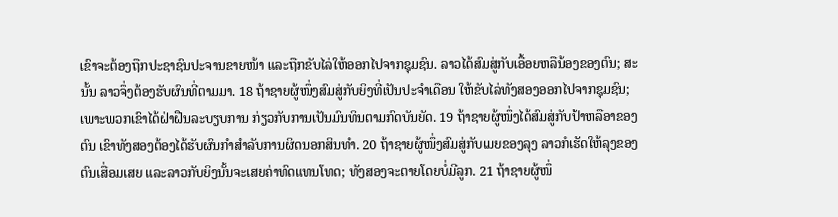ເຂົາຈະຕ້ອງຖືກປະຊາຊົນປະຈານຂາຍໜ້າ ແລະຖືກຂັບໄລ່ໃຫ້ອອກໄປຈາກຊຸມຊົນ. ລາວໄດ້ສົມສູ່ກັບເອື້ອຍຫລືນ້ອງຂອງຕົນ; ສະນັ້ນ ລາວຈຶ່ງຕ້ອງຮັບຜົນທີ່ຕາມມາ. 18 ຖ້າຊາຍຜູ້ໜຶ່ງສົມສູ່ກັບຍິງທີ່ເປັນປະຈຳເດືອນ ໃຫ້ຂັບໄລ່ທັງສອງອອກໄປຈາກຊຸມຊົນ; ເພາະພວກເຂົາໄດ້ຝ່າຝືນລະບຽບການ ກ່ຽວກັບການເປັນມົນທິນຕາມກົດບັນຍັດ. 19 ຖ້າຊາຍຜູ້ໜຶ່ງໄດ້ສົມສູ່ກັບປ້າຫລືອາຂອງຕົນ ເຂົາທັງສອງຕ້ອງໄດ້ຮັບຜົນກຳສຳລັບການຜິດນອກສິນທຳ. 20 ຖ້າຊາຍຜູ້ໜຶ່ງສົມສູ່ກັບເມຍຂອງລຸງ ລາວກໍເຮັດໃຫ້ລຸງຂອງຕົນເສື່ອມເສຍ ແລະລາວກັບຍິງນັ້ນຈະເສຍຄ່າທົດແທນໂທດ; ທັງສອງຈະຕາຍໂດຍບໍ່ມີລູກ. 21 ຖ້າຊາຍຜູ້ໜຶ່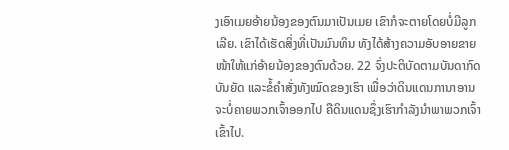ງເອົາເມຍອ້າຍນ້ອງຂອງຕົນມາເປັນເມຍ ເຂົາກໍຈະຕາຍໂດຍບໍ່ມີລູກເລີຍ. ເຂົາໄດ້ເຮັດສິ່ງທີ່ເປັນມົນທິນ ທັງໄດ້ສ້າງຄວາມອັບອາຍຂາຍໜ້າໃຫ້ແກ່ອ້າຍນ້ອງຂອງຕົນດ້ວຍ. 22 ຈົ່ງປະຕິບັດຕາມບັນດາກົດບັນຍັດ ແລະຂໍ້ຄຳສັ່ງທັງໝົດຂອງເຮົາ ເພື່ອວ່າດິນແດນການາອານຈະບໍ່ຄາຍພວກເຈົ້າອອກໄປ ຄືດິນແດນຊຶ່ງເຮົາກຳລັງນຳພາພວກເຈົ້າເຂົ້າໄປ.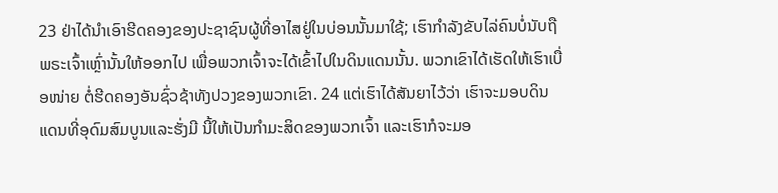23 ຢ່າໄດ້ນຳເອົາຮີດຄອງຂອງປະຊາຊົນຜູ້ທີ່ອາໄສຢູ່ໃນບ່ອນນັ້ນມາໃຊ້; ເຮົາກຳລັງຂັບໄລ່ຄົນບໍ່ນັບຖືພຣະເຈົ້າເຫຼົ່ານັ້ນໃຫ້ອອກໄປ ເພື່ອພວກເຈົ້າຈະໄດ້ເຂົ້າໄປໃນດິນແດນນັ້ນ. ພວກເຂົາໄດ້ເຮັດໃຫ້ເຮົາເບື່ອໜ່າຍ ຕໍ່ຮີດຄອງອັນຊົ່ວຊ້າທັງປວງຂອງພວກເຂົາ. 24 ແຕ່ເຮົາໄດ້ສັນຍາໄວ້ວ່າ ເຮົາຈະມອບດິນແດນທີ່ອຸດົມສົມບູນແລະຮັ່ງມີ ນີ້ໃຫ້ເປັນກຳມະສິດຂອງພວກເຈົ້າ ແລະເຮົາກໍຈະມອ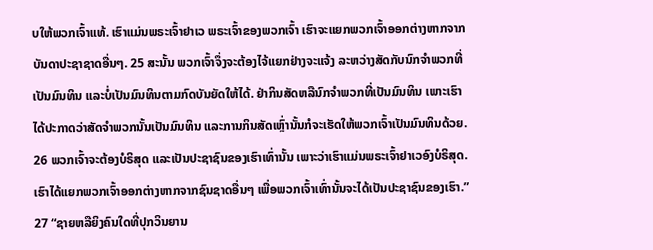ບໃຫ້ພວກເຈົ້າແທ້. ເຮົາແມ່ນພຣະເຈົ້າຢາເວ ພຣະເຈົ້າຂອງພວກເຈົ້າ ເຮົາຈະແຍກພວກເຈົ້າອອກຕ່າງຫາກຈາກບັນດາປະຊາຊາດອື່ນໆ. 25 ສະນັ້ນ ພວກເຈົ້າຈຶ່ງຈະຕ້ອງໄຈ້ແຍກຢ່າງຈະແຈ້ງ ລະຫວ່າງສັດກັບນົກຈຳພວກທີ່ເປັນມົນທິນ ແລະບໍ່ເປັນມົນທິນຕາມກົດບັນຍັດໃຫ້ໄດ້. ຢ່າກິນສັດຫລືນົກຈຳພວກທີ່ເປັນມົນທິນ ເພາະເຮົາໄດ້ປະກາດວ່າສັດຈຳພວກນັ້ນເປັນມົນທິນ ແລະການກິນສັດເຫຼົ່ານັ້ນກໍຈະເຮັດໃຫ້ພວກເຈົ້າເປັນມົນທິນດ້ວຍ. 26 ພວກເຈົ້າຈະຕ້ອງບໍຣິສຸດ ແລະເປັນປະຊາຊົນຂອງເຮົາເທົ່ານັ້ນ ເພາະວ່າເຮົາແມ່ນພຣະເຈົ້າຢາເວອົງບໍຣິສຸດ. ເຮົາໄດ້ແຍກພວກເຈົ້າອອກຕ່າງຫາກຈາກຊົນຊາດອື່ນໆ ເພື່ອພວກເຈົ້າເທົ່ານັ້ນຈະໄດ້ເປັນປະຊາຊົນຂອງເຮົາ.” 27 “ຊາຍຫລືຍິງຄົນໃດທີ່ປຸກວິນຍານ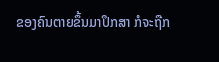ຂອງຄົນຕາຍຂຶ້ນມາປຶກສາ ກໍຈະຖືກ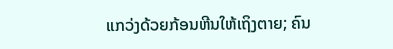ແກວ່ງດ້ວຍກ້ອນຫີນໃຫ້ເຖິງຕາຍ; ຄົນ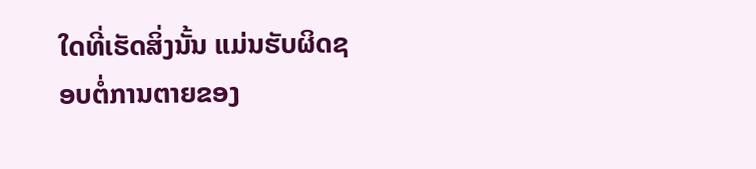ໃດທີ່ເຮັດສິ່ງນັ້ນ ແມ່ນຮັບຜິດຊອບຕໍ່ການຕາຍຂອງ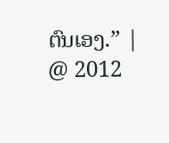ຕົນເອງ.” |
@ 2012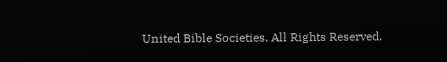United Bible Societies. All Rights Reserved.